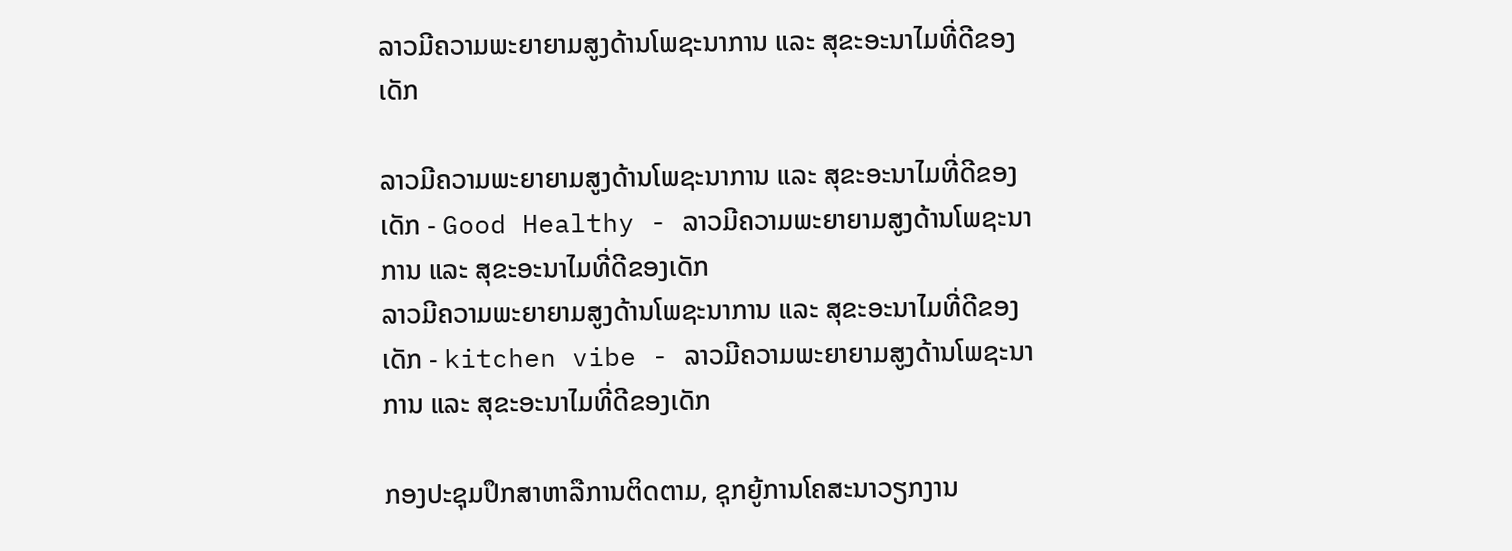ລາວມີຄວາມພະຍາຍາມສູງດ້ານໂພຊະນາການ ແລະ ສຸຂະອະນາໄມທີ່ດີຂອງເດັກ

ລາວມີຄວາມພະຍາຍາມສູງດ້ານໂພຊະນາການ ແລະ ສຸຂະອະນາໄມທີ່ດີຂອງເດັກ - Good Healthy - ລາວມີຄວາມພະຍາຍາມສູງດ້ານໂພຊະນາການ ແລະ ສຸຂະອະນາໄມທີ່ດີຂອງເດັກ
ລາວມີຄວາມພະຍາຍາມສູງດ້ານໂພຊະນາການ ແລະ ສຸຂະອະນາໄມທີ່ດີຂອງເດັກ - kitchen vibe - ລາວມີຄວາມພະຍາຍາມສູງດ້ານໂພຊະນາການ ແລະ ສຸຂະອະນາໄມທີ່ດີຂອງເດັກ

ກອງປະຊຸມປຶກສາຫາລືການຕິດຕາມ, ຊຸກຍູ້ການໂຄສະນາວຽກງານ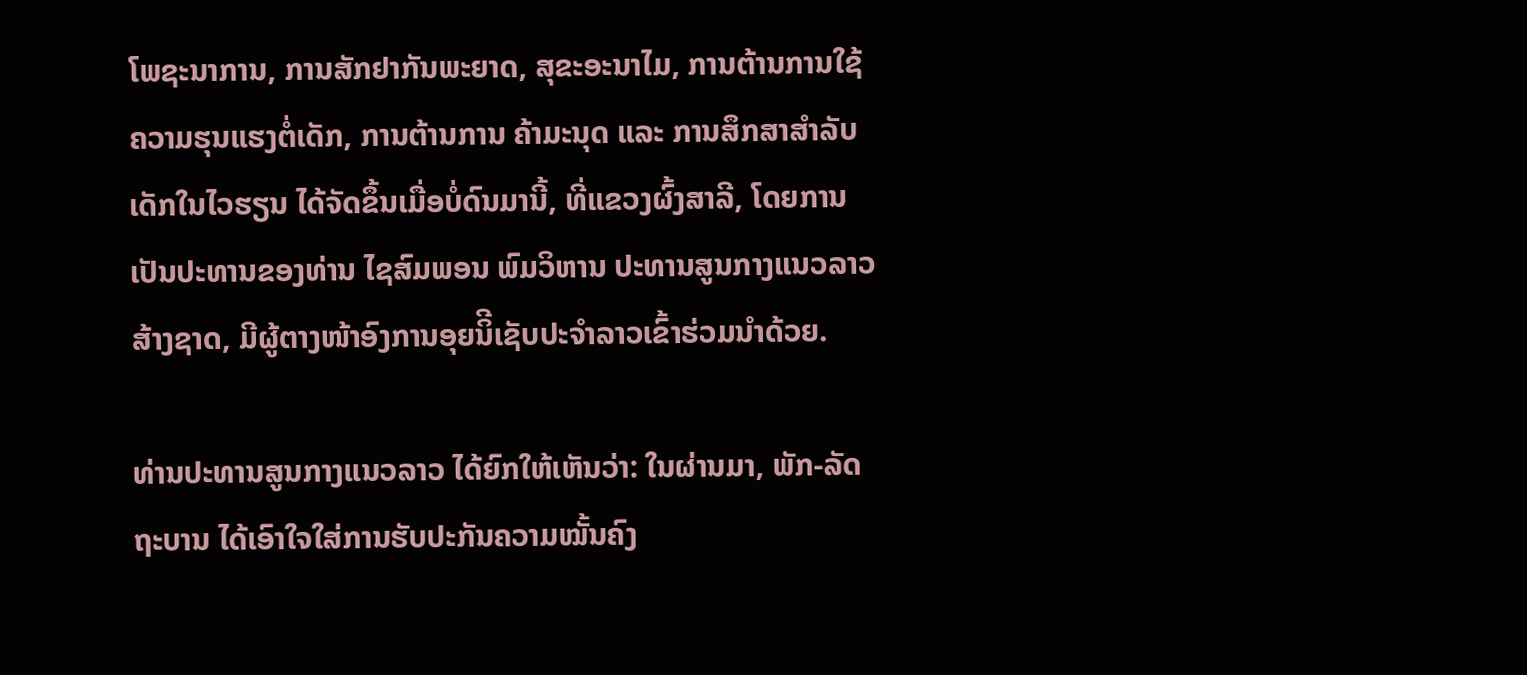ໂພຊະນາການ, ການສັກຢາກັນພະຍາດ, ສຸຂະອະນາໄມ, ການຕ້ານການໃຊ້ຄວາມຮຸນແຮງຕໍ່ເດັກ, ການຕ້ານການ ຄ້າມະນຸດ ແລະ ການສຶກສາສໍາລັບເດັກໃນໄວຮຽນ ໄດ້ຈັດຂຶ້ນເມື່ອບໍ່ດົນມານີ້, ທີ່ແຂວງຜົ້ງສາລີ, ໂດຍການເປັນປະທານຂອງທ່ານ ໄຊສົມພອນ ພົມວິຫານ ປະທານສູນກາງແນວລາວສ້າງຊາດ, ມີຜູ້ຕາງໜ້າອົງການອຸຍນິີເຊັບປະຈໍາລາວເຂົ້າຮ່ວມນໍາດ້ວຍ.

ທ່ານປະທານສູນກາງແນວລາວ ໄດ້ຍົກໃຫ້ເຫັນວ່າ: ໃນຜ່ານມາ, ພັກ-ລັດຖະບານ ໄດ້ເອົາໃຈໃສ່ການຮັບປະກັນຄວາມໝັ້ນຄົງ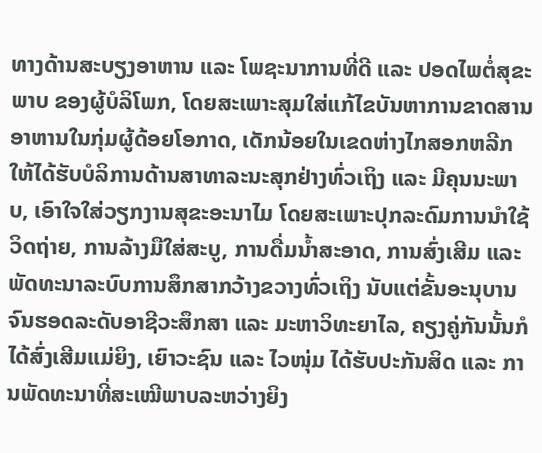ທາງດ້ານສະບຽງອາຫານ ແລະ ໂພຊະນາການທີ່ດີ ແລະ ປອດໄພຕໍ່ສຸຂະພາບ ຂອງຜູ້ບໍລິໂພກ, ໂດຍສະເພາະສຸມໃສ່ແກ້ໄຂບັນຫາການຂາດສານອາຫານໃນກຸ່ມຜູ້ດ້ອຍໂອກາດ, ເດັກນ້ອຍໃນເຂດຫ່າງໄກສອກຫລີກ ໃຫ້ໄດ້ຮັບບໍລິການດ້ານສາທາລະນະສຸກຢ່າງທົ່ວເຖິງ ແລະ ມີຄຸນນະພາບ, ເອົາໃຈໃສ່ວຽກງານສຸຂະອະນາໄມ ໂດຍສະເພາະປຸກລະດົມການນໍາໃຊ້ວິດຖ່າຍ, ການລ້າງມືໃສ່ສະບູ, ການດື່ມນໍ້າສະອາດ, ການສົ່ງເສີມ ແລະ ພັດທະນາລະບົບການສຶກສາກວ້າງຂວາງທົ່ວເຖິງ ນັບແຕ່ຂັ້ນອະນຸບານຈົນຮອດລະດັບອາຊີວະສຶກສາ ແລະ ມະຫາວິທະຍາໄລ, ຄຽງຄູ່ກັນນັ້ນກໍໄດ້ສົ່ງເສີມແມ່ຍິງ, ເຍົາວະຊົນ ແລະ ໄວໜຸ່ມ ໄດ້ຮັບປະກັນສິດ ແລະ ການພັດທະນາທີ່ສະເໝີພາບລະຫວ່າງຍິງ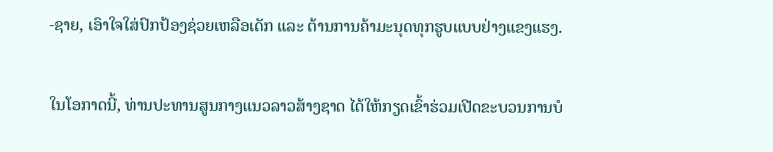-ຊາຍ, ເອົາໃຈໃສ່ປົກປ້ອງຊ່ວຍເຫລືອເດັກ ແລະ ຕ້ານການຄ້າມະນຸດທຸກຮູບແບບຢ່າງແຂງແຮງ.

ໃນໂອກາດນີ້, ທ່ານປະທານສູນກາງແນວລາວສ້າງຊາດ ໄດ້ໃຫ້ກຽດເຂົ້າຮ່ວມເປີດຂະບວນການບໍ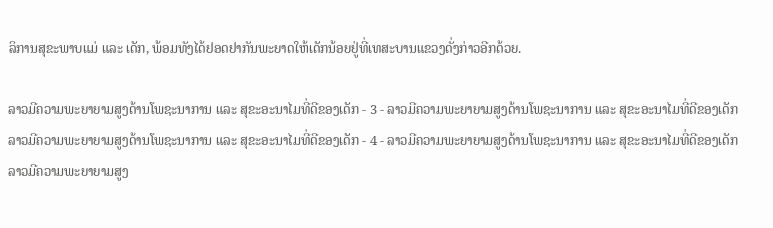ລິການສຸຂະພາບແມ່ ແລະ ເດັກ, ພ້ອມທັງໄດ້ຢອດຢາກັນພະຍາດໃຫ້ເດັກນ້ອຍຢູ່ທີ່ເທສະບານແຂວງດັ່ງກ່າວອີກດ້ວຍ.

ລາວມີຄວາມພະຍາຍາມສູງດ້ານໂພຊະນາການ ແລະ ສຸຂະອະນາໄມທີ່ດີຂອງເດັກ - 3 - ລາວມີຄວາມພະຍາຍາມສູງດ້ານໂພຊະນາການ ແລະ ສຸຂະອະນາໄມທີ່ດີຂອງເດັກ
ລາວມີຄວາມພະຍາຍາມສູງດ້ານໂພຊະນາການ ແລະ ສຸຂະອະນາໄມທີ່ດີຂອງເດັກ - 4 - ລາວມີຄວາມພະຍາຍາມສູງດ້ານໂພຊະນາການ ແລະ ສຸຂະອະນາໄມທີ່ດີຂອງເດັກ
ລາວມີຄວາມພະຍາຍາມສູງ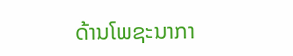ດ້ານໂພຊະນາກາ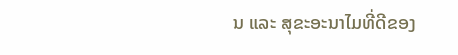ນ ແລະ ສຸຂະອະນາໄມທີ່ດີຂອງ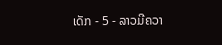ເດັກ - 5 - ລາວມີຄວາ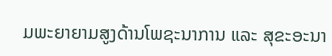ມພະຍາຍາມສູງດ້ານໂພຊະນາການ ແລະ ສຸຂະອະນາ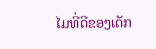ໄມທີ່ດີຂອງເດັກ